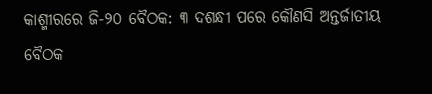କାଶ୍ମୀରରେ ଜି-୨୦ ବୈଠକ: ୩ ଦଶନ୍ଧୀ ପରେ କୌଣସି ଅନ୍ତର୍ଜାତୀୟ ବୈଠକ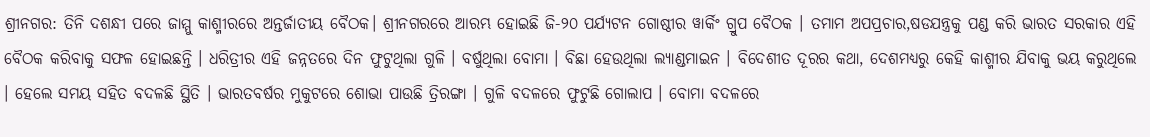ଶ୍ରୀନଗର: ତିନି ଦଶନ୍ଧୀ ପରେ ଜାମ୍ମୁ କାଶ୍ମୀରରେ ଅନ୍ତର୍ଜାତୀୟ ବୈଠକ। ଶ୍ରୀନଗରରେ ଆରମ୍ଭ ହୋଇଛି ଜି-୨୦ ପର୍ଯ୍ୟଟନ ଗୋଷ୍ଠୀର ୱାର୍କିଂ ଗ୍ରୁପ ବୈଠକ । ତମାମ ଅପପ୍ରଚାର,ଷଡଯନ୍ତ୍ରକୁ ପଣ୍ଡ କରି ଭାରତ ସରକାର ଏହି ବୈଠକ କରିବାକୁ ସଫଳ ହୋଇଛନ୍ତି । ଧରିତ୍ରୀର ଏହି ଜନ୍ନତରେ ଦିନ ଫୁଟୁଥିଲା ଗୁଳି । ବର୍ଷୁଥିଲା ବୋମା । ବିଛା ହେଉଥିଲା ଲ୍ୟାଣ୍ଡମାଇନ । ବିଦେଶୀତ ଦୂରର କଥା, ଦେଶମଧ୍ୟରୁ କେହି କାଶ୍ମୀର ଯିବାକୁ ଭୟ କରୁଥିଲେ । ହେଲେ ସମୟ ସହିତ ବଦଳଛି ସ୍ଥିତି । ଭାରତବର୍ଷର ମୁକୁଟରେ ଶୋଭା ପାଉଛି ତ୍ରିରଙ୍ଗା । ଗୁଳି ବଦଳରେ ଫୁଟୁଛି ଗୋଲାପ । ବୋମା ବଦଳରେ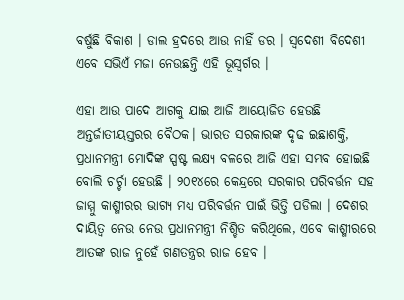ବର୍ଷୁଛି ବିକାଶ । ଡାଲ ହ୍ରଦରେ ଆଉ ନାହିଁ ଡର । ସ୍ବଦେଶୀ ବିଦେଶୀ ଏବେ ସଭିଏଁ ମଜା ନେଉଛନ୍ତି ଏହି ଭୂସ୍ବର୍ଗର ।

ଏହା ଆଉ ପାଦେ ଆଗକୁ ଯାଇ ଆଜି ଆୟୋଜିତ ହେଉଛି ଅନ୍ତର୍ଜାତୀୟସ୍ତରର ବୈଠକ। ଭାରତ ସରକାରଙ୍କ ଦୃଢ ଇଛାଶକ୍ତି, ପ୍ରଧାନମନ୍ତ୍ରୀ ମୋଦିଙ୍କ ସ୍ପଷ୍ଟ ଲକ୍ଷ୍ୟ ବଳରେ ଆଜି ଏହା ସମ୍ଭବ ହୋଇଛି ବୋଲି ଚର୍ଚ୍ଚା ହେଉଛି । ୨୦୧୪ରେ କେନ୍ଦ୍ରରେ ସରକାର ପରିବର୍ତ୍ତନ ସହ ଜାମ୍ମୁ କାଶ୍ମୀରର ଭାଗ୍ୟ ମଧ୍ୟ ପରିବର୍ତ୍ତନ ପାଇଁ ଭିତ୍ତି ପଡିଲା । ଦେଶର ଦାୟିତ୍ବ ନେଉ ନେଉ ପ୍ରଧାନମନ୍ତ୍ରୀ ନିଶ୍ଚିତ କରିଥିଲେ, ଏବେ କାଶ୍ମୀରରେ ଆତଙ୍କ ରାଜ ନୁହେଁ ଗଣତନ୍ତ୍ରର ରାଜ ହେବ ।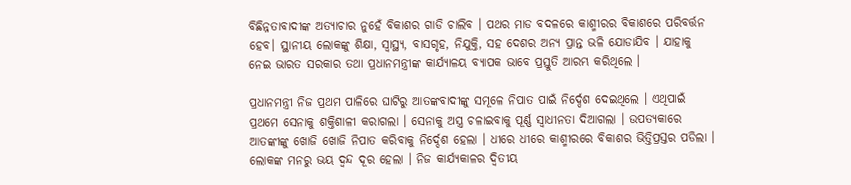ବିଛିନ୍ନତାବାଦୀଙ୍କ ଅତ୍ୟାଚାର ନୁହେଁ ବିକାଶର ଗାଡି ଚାଲିବ । ପଥର ମାଡ ବଦଳରେ କାଶ୍ମୀରର ବିକାଶରେ ପରିବର୍ତ୍ତନ ହେବ। ସ୍ଥାନୀୟ ଲୋକଙ୍କୁ ଶିକ୍ଷା, ସ୍ବାସ୍ଥ୍ୟ, ବାସଗୃହ, ନିଯୁକ୍ତି, ସହ ଦେଶର ଅନ୍ୟ ପ୍ରାନ୍ତ ଭଳି ଯୋଡାଯିବ । ଯାହାକୁ ନେଇ ଭାରତ ସରକାର ତଥା ପ୍ରଧାନମନ୍ତ୍ରୀଙ୍କ କାର୍ଯ୍ୟାଳୟ ବ୍ୟାପକ ଭାବେ ପ୍ରସ୍ତୁତି ଆରମ୍ଭ କରିଥିଲେ ।

ପ୍ରଧାନମନ୍ତ୍ରୀ ନିଜ ପ୍ରଥମ ପାଳିରେ ଘାଟିରୁ ଆତଙ୍କବାଦୀଙ୍କୁ ସମୂଳେ ନିପାତ ପାଇଁ ନିର୍ଦ୍ଦେଶ ଦେଇଥିଲେ । ଏଥିପାଇଁ ପ୍ରଥମେ ସେନାକୁ ଶକ୍ତିଶାଳୀ କରାଗଲା । ସେନାକୁ ଅସ୍ତ୍ର ଚଳାଇବାକୁ ପୂର୍ଣ୍ଣ ସ୍ବାଧୀନତା ଦିଆଗଲା । ଉପତ୍ୟକାରେ ଆତଙ୍କୀଙ୍କୁ ଖୋଜି ଖୋଜି ନିପାତ କରିବାକୁ ନିର୍ଦ୍ଦେଶ ହେଲା । ଧୀରେ ଧୀରେ କାଶ୍ମୀରରେ ବିକାଶର ଭିତ୍ତିପ୍ରସ୍ତର ପଡିଲା । ଲୋକଙ୍କ ମନରୁ ଭୟ ଦ୍ବନ୍ଦ ଦୂର ହେଲା । ନିଜ କାର୍ଯ୍ୟକାଳର ଦ୍ବିତୀୟ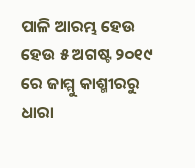ପାଳି ଆରମ୍ଭ ହେଉ ହେଉ ୫ ଅଗଷ୍ଟ ୨୦୧୯ ରେ ଜାମ୍ମୁ କାଶ୍ମୀରରୁ ଧାରା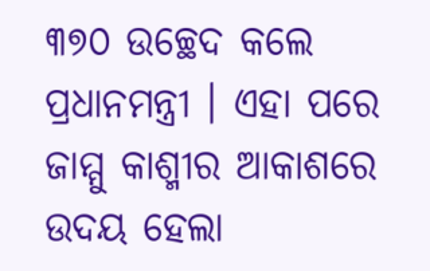୩୭୦ ଉଚ୍ଛେଦ କଲେ ପ୍ରଧାନମନ୍ତ୍ରୀ । ଏହା ପରେ ଜାମ୍ମୁ କାଶ୍ମୀର ଆକାଶରେ ଉଦୟ ହେଲା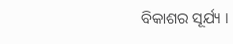ବିକାଶର ସୂର୍ଯ୍ୟ ।